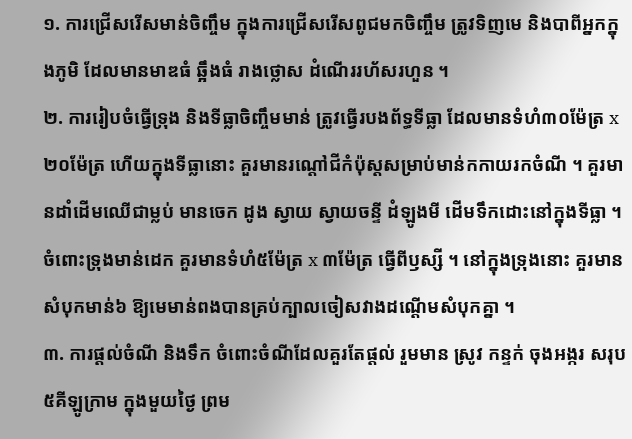១. ការជ្រើសរើសមាន់ចិញ្ចឹម ក្នុងការជ្រើសរើសពូជមកចិញ្ចឹម ត្រូវទិញមេ និងបាពីអ្នកក្នុងភូមិ ដែលមានមាឌធំ ឆ្អឹងធំ រាងថ្លោស ដំណើររហ័សរហួន ។
២. ការរៀបចំធ្វើទ្រុង និងទីធ្លាចិញ្ចឹមមាន់ ត្រូវធ្វើរបងព័ទ្ធទីធ្លា ដែលមានទំហំ៣០ម៉ែត្រ x ២០ម៉ែត្រ ហើយក្នុងទីធ្លានោះ គួរមានរណ្តៅជីកំប៉ុស្តសម្រាប់មាន់កកាយរកចំណី ។ គួរមានដាំដើមឈើជាម្លប់ មានចេក ដូង ស្វាយ ស្វាយចន្ទី ដំឡូងមី ដើមទឹកដោះនៅក្នុងទីធ្លា ។ ចំពោះទ្រុងមាន់ដេក គួរមានទំហំ៥ម៉ែត្រ x ៣ម៉ែត្រ ធ្វើពីឫស្សី ។ នៅក្នុងទ្រុងនោះ គួរមានសំបុកមាន់៦ ឱ្យមេមាន់ពងបានគ្រប់ក្បាលចៀសវាងដណ្តើមសំបុកគ្នា ។
៣. ការផ្តល់ចំណី និងទឹក ចំពោះចំណីដែលគួរតែផ្តល់ រួមមាន ស្រូវ កន្ទក់ ចុងអង្ករ សរុប៥គីឡូក្រាម ក្នុងមួយថ្ងៃ ព្រម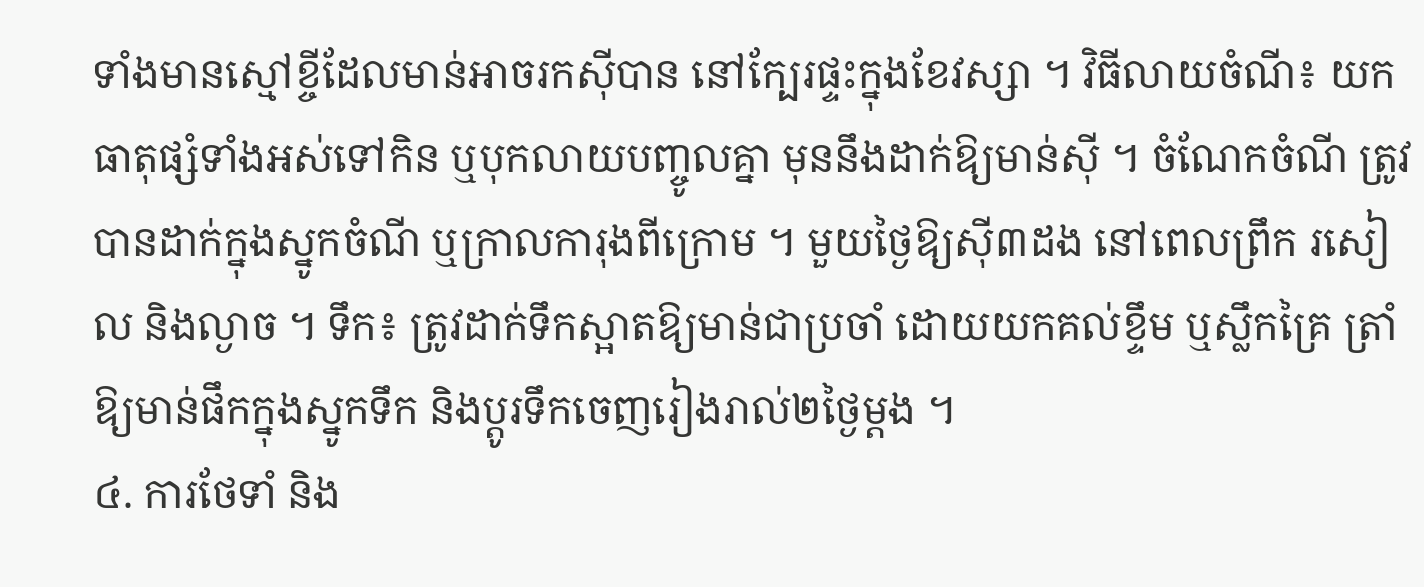ទាំងមានស្មៅខ្ចីដែលមាន់អាចរកស៊ីបាន នៅក្បែរផ្ទះក្នុងខែវស្សា ។ វិធីលាយចំណី៖ យកធាតុផ្សំទាំងអស់ទៅកិន ឬបុកលាយបញ្ចូលគ្នា មុននឹងដាក់ឱ្យមាន់ស៊ី ។ ចំណែកចំណី ត្រូវបានដាក់ក្នុងស្នូកចំណី ឬក្រាលការុងពីក្រោម ។ មួយថ្ងៃឱ្យស៊ី៣ដង នៅពេលព្រឹក រសៀល និងល្ងាច ។ ទឹក៖ ត្រូវដាក់ទឹកស្អាតឱ្យមាន់ជាប្រចាំ ដោយយកគល់ខ្ទឹម ឬស្លឹកគ្រៃ ត្រាំឱ្យមាន់ផឹកក្នុងស្នូកទឹក និងប្តូរទឹកចេញរៀងរាល់២ថ្ងៃម្តង ។
៤. ការថែទាំ និង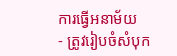ការធ្វើអនាម័យ
- ត្រូវរៀបចំសំបុក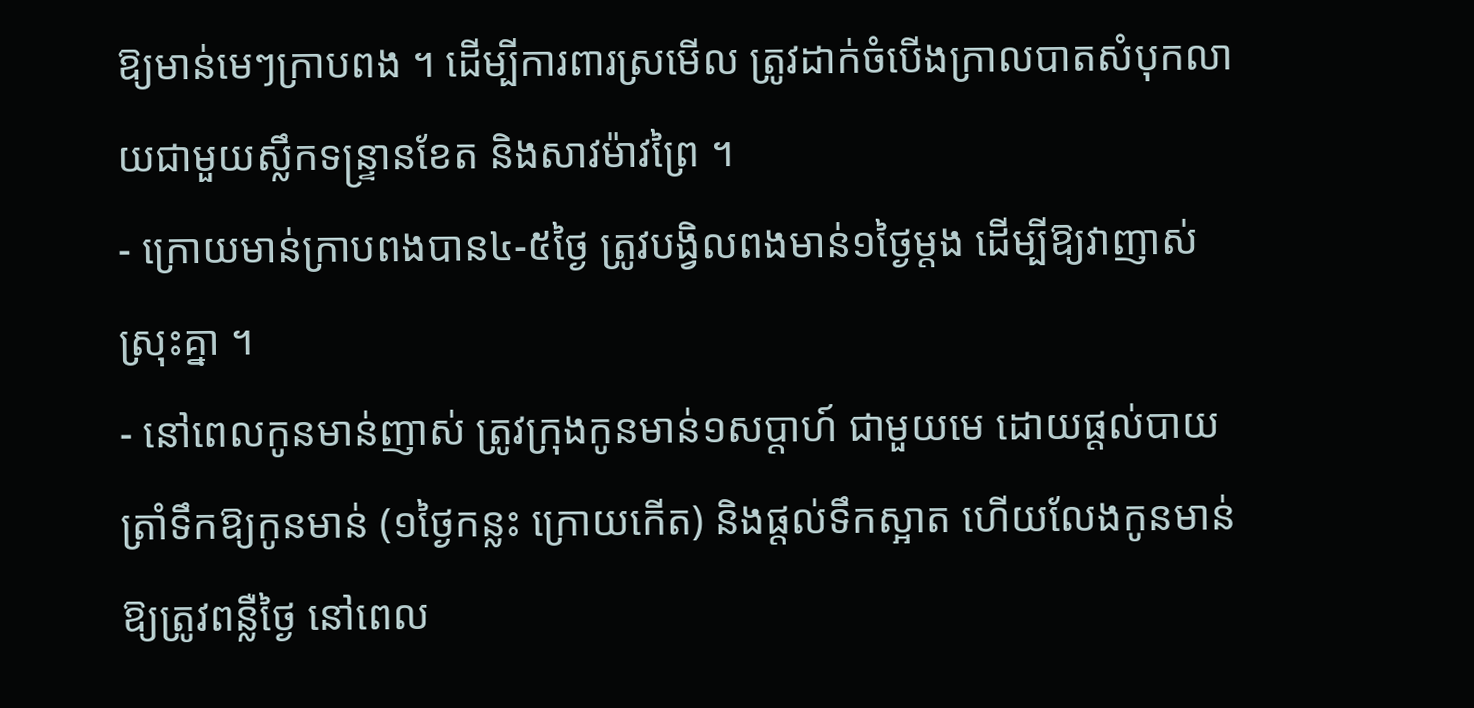ឱ្យមាន់មេៗក្រាបពង ។ ដើម្បីការពារស្រមើល ត្រូវដាក់ចំបើងក្រាលបាតសំបុកលាយជាមួយស្លឹកទន្រ្ទានខែត និងសាវម៉ាវព្រៃ ។
- ក្រោយមាន់ក្រាបពងបាន៤-៥ថ្ងៃ ត្រូវបង្វិលពងមាន់១ថ្ងៃម្តង ដើម្បីឱ្យវាញាស់ស្រុះគ្នា ។
- នៅពេលកូនមាន់ញាស់ ត្រូវក្រុងកូនមាន់១សប្តាហ៍ ជាមួយមេ ដោយផ្តល់បាយត្រាំទឹកឱ្យកូនមាន់ (១ថ្ងៃកន្លះ ក្រោយកើត) និងផ្តល់ទឹកស្អាត ហើយលែងកូនមាន់ឱ្យត្រូវពន្លឺថ្ងៃ នៅពេល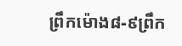ព្រឹកម៉ោង៨-៩ព្រឹក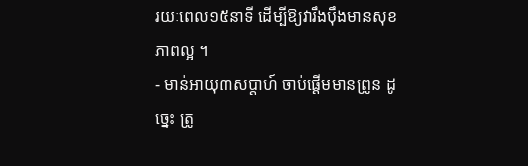រយៈពេល១៥នាទី ដើម្បីឱ្យវារឹងប៉ឹងមានសុខភាពល្អ ។
- មាន់អាយុ៣សប្តាហ៍ ចាប់ផ្តើមមានព្រូន ដូច្នេះ ត្រូ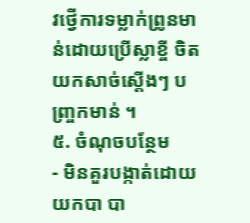វថ្វើការទម្លាក់ព្រូនមាន់ដោយប្រើស្លាខ្ចី ចិតយកសាច់ស្តើងៗ បញ្រ្ចកមាន់ ។
៥. ចំណុចបន្ថែម
- មិនគួរបង្កាត់ដោយយកបា បា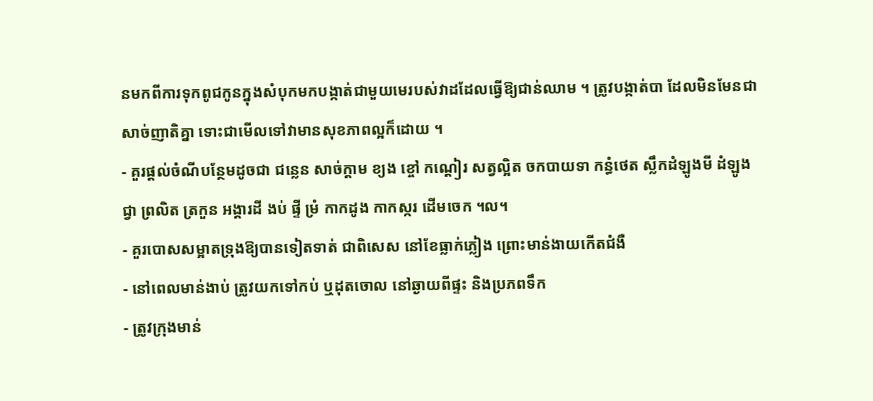នមកពីការទុកពូជកូនក្នុងសំបុកមកបង្កាត់ជាមួយមេរបស់វាដដែលធ្វើឱ្យជាន់ឈាម ។ ត្រូវបង្កាត់បា ដែលមិនមែនជាសាច់ញាតិគ្នា ទោះជាមើលទៅវាមានសុខភាពល្អក៏ដោយ ។
- គួរផ្តល់ចំណីបន្ថែមដូចជា ជន្លេន សាច់ក្តាម ខ្យង ខ្ចៅ កណ្តៀរ សត្វល្អិត ចកបាយទា កន្ធំថេត ស្លឹកដំឡូងមី ដំឡូងជ្វា ព្រលិត ត្រកួន អង្គារដី ងប់ ផ្ទី ម្រំ កាកដូង កាកស្ករ ដើមចេក ។ល។
- គួរបោសសម្អាតទ្រុងឱ្យបានទៀតទាត់ ជាពិសេស នៅខែធ្លាក់ភ្លៀង ព្រោះមាន់ងាយកើតជំងឺ
- នៅពេលមាន់ងាប់ ត្រូវយកទៅកប់ ឬដុតចោល នៅឆ្ងាយពីផ្ទះ និងប្រភពទឹក
- ត្រូវក្រុងមាន់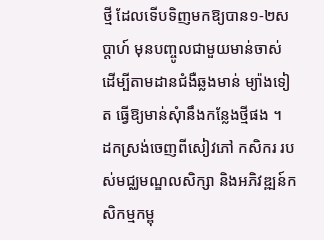ថ្មី ដែលទើបទិញមកឱ្យបាន១-២សប្តាហ៍ មុនបញ្ចូលជាមួយមាន់ចាស់ ដើម្បីតាមដានជំងឺឆ្លងមាន់ ម្យ៉ាងទៀត ធ្វើឱ្យមាន់សុំានឹងកន្លែងថ្មីផង ។
ដកស្រង់ចេញពីសៀវភៅ កសិករ របស់មជ្ឈមណ្ឌលសិក្សា និងអភិវឌ្ឍន៍កសិកម្មកម្ពុ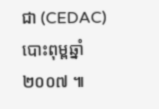ជា (CEDAC) បោះពុម្ពឆ្នាំ ២០០៧ ៕